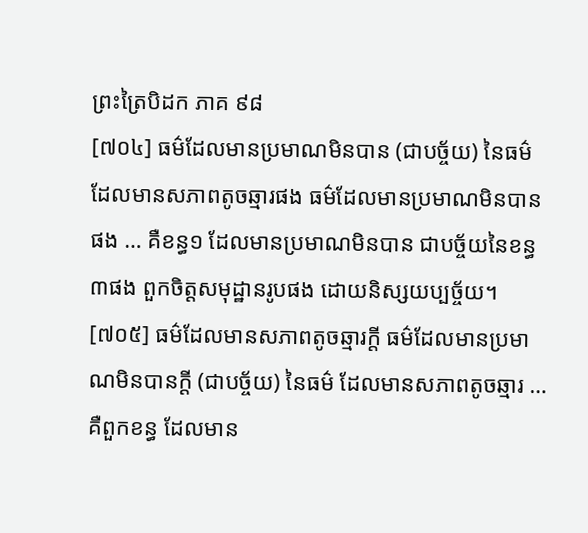ព្រះត្រៃបិដក ភាគ ៩៨
[៧០៤] ធម៌ដែលមានប្រមាណមិនបាន (ជាបច្ច័យ) នៃធម៌ ដែលមានសភាពតូចឆ្មារផង ធម៌ដែលមានប្រមាណមិនបានផង … គឺខន្ធ១ ដែលមានប្រមាណមិនបាន ជាបច្ច័យនៃខន្ធ៣ផង ពួកចិត្តសមុដ្ឋានរូបផង ដោយនិស្សយប្បច្ច័យ។
[៧០៥] ធម៌ដែលមានសភាពតូចឆ្មារក្តី ធម៌ដែលមានប្រមាណមិនបានក្តី (ជាបច្ច័យ) នៃធម៌ ដែលមានសភាពតូចឆ្មារ … គឺពួកខន្ធ ដែលមាន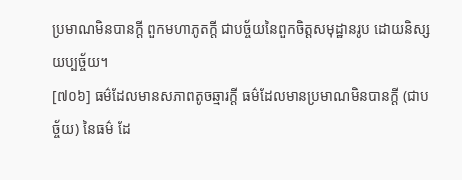ប្រមាណមិនបានក្តី ពួកមហាភូតក្តី ជាបច្ច័យនៃពួកចិត្តសមុដ្ឋានរូប ដោយនិស្សយប្បច្ច័យ។
[៧០៦] ធម៌ដែលមានសភាពតូចឆ្មារក្តី ធម៌ដែលមានប្រមាណមិនបានក្តី (ជាបច្ច័យ) នៃធម៌ ដែ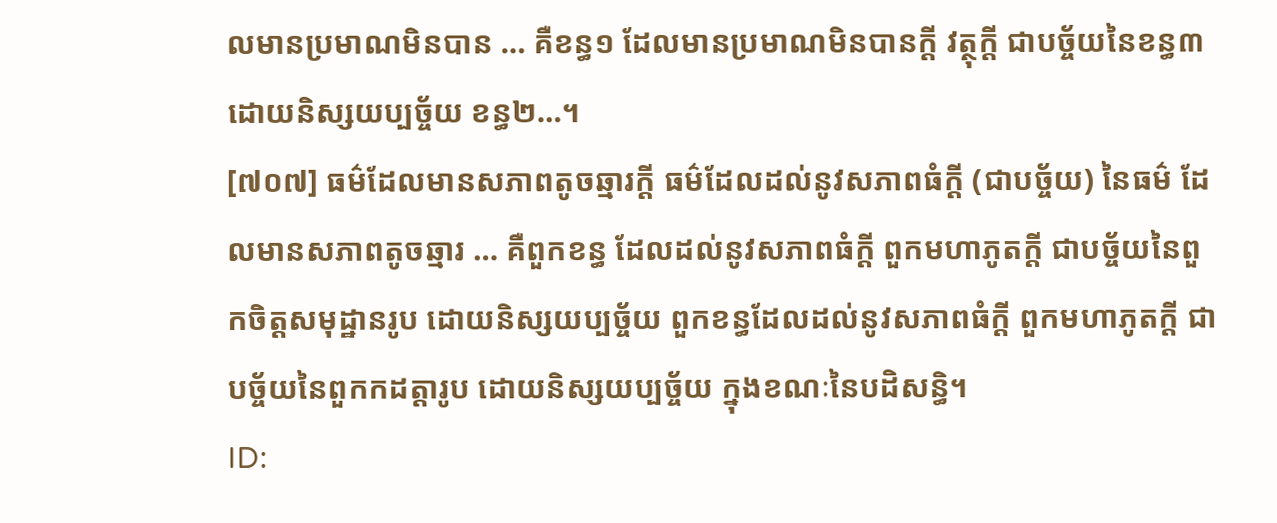លមានប្រមាណមិនបាន … គឺខន្ធ១ ដែលមានប្រមាណមិនបានក្តី វត្ថុក្តី ជាបច្ច័យនៃខន្ធ៣ ដោយនិស្សយប្បច្ច័យ ខន្ធ២…។
[៧០៧] ធម៌ដែលមានសភាពតូចឆ្មារក្តី ធម៌ដែលដល់នូវសភាពធំក្តី (ជាបច្ច័យ) នៃធម៌ ដែលមានសភាពតូចឆ្មារ … គឺពួកខន្ធ ដែលដល់នូវសភាពធំក្តី ពួកមហាភូតក្តី ជាបច្ច័យនៃពួកចិត្តសមុដ្ឋានរូប ដោយនិស្សយប្បច្ច័យ ពួកខន្ធដែលដល់នូវសភាពធំក្តី ពួកមហាភូតក្តី ជាបច្ច័យនៃពួកកដត្តារូប ដោយនិស្សយប្បច្ច័យ ក្នុងខណៈនៃបដិសន្ធិ។
ID: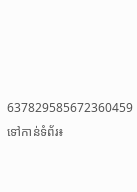637829585672360459
ទៅកាន់ទំព័រ៖